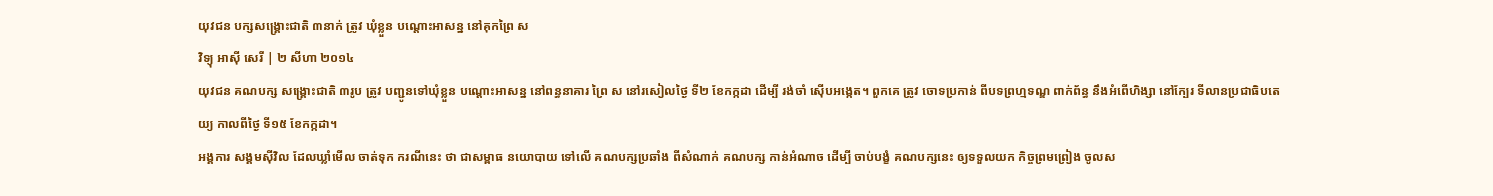យុវជន បក្សសង្គ្រោះជាតិ ៣នាក់ ត្រូវ ឃុំខ្លួន បណ្ដោះអាសន្ន នៅគុកព្រៃ ស
វិទ្យុ អាស៊ី សេរី | ២ សីហា ២០១៤
យុវជន គណបក្ស សង្គ្រោះជាតិ ៣រូប ត្រូវ បញ្ជូនទៅឃុំខ្លួន បណ្ដោះអាសន្ន នៅពន្ធនាគារ ព្រៃ ស នៅរសៀលថ្ងៃ ទី២ ខែកក្កដា ដើម្បី រង់ចាំ ស៊ើបអង្កេត។ ពួកគេ ត្រូវ ចោទប្រកាន់ ពីបទព្រហ្មទណ្ឌ ពាក់ព័ន្ធ នឹងអំពើហិង្សា នៅក្បែរ ទីលានប្រជាធិបតេយ្យ កាលពីថ្ងៃ ទី១៥ ខែកក្កដា។
អង្គការ សង្គមស៊ីវិល ដែលឃ្លាំមើល ចាត់ទុក ករណីនេះ ថា ជាសម្ពាធ នយោបាយ ទៅលើ គណបក្សប្រឆាំង ពីសំណាក់ គណបក្ស កាន់អំណាច ដើម្បី ចាប់បង្ខំ គណបក្សនេះ ឲ្យទទួលយក កិច្ចព្រមព្រៀង ចូលស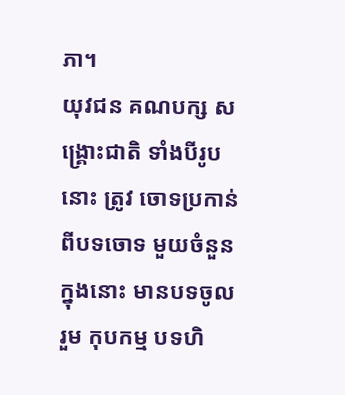ភា។
យុវជន គណបក្ស សង្គ្រោះជាតិ ទាំងបីរូបនោះ ត្រូវ ចោទប្រកាន់ ពីបទចោទ មួយចំនួន ក្នុងនោះ មានបទចូលរួម កុបកម្ម បទហិ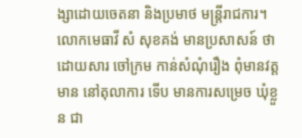ង្សាដោយចេតនា និងប្រមាថ មន្ត្រីរាជការ។
លោកមេធាវី សំ សុខគង់ មានប្រសាសន៍ ថា ដោយសារ ចៅក្រម កាន់សំណុំរឿង ពុំមានវត្តមាន នៅតុលាការ ទើប មានការសម្រេច ឃុំខ្លួន ជា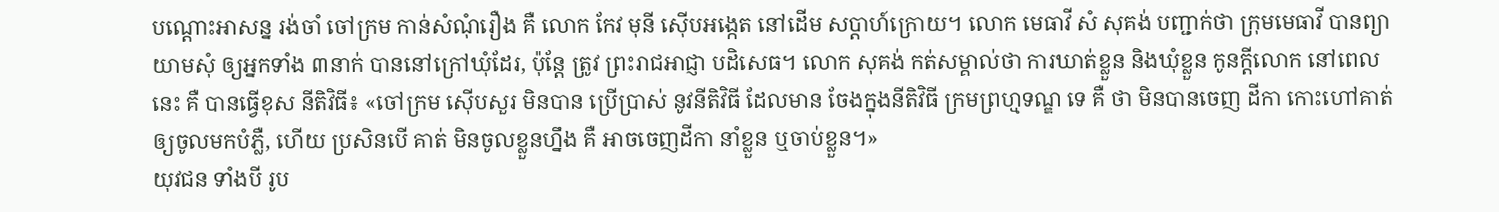បណ្ដោះអាសន្ន រង់ចាំ ចៅក្រម កាន់សំណុំរឿង គឺ លោក កែវ មុនី ស៊ើបអង្កេត នៅដើម សប្ដាហ៍ក្រោយ។ លោក មេធាវី សំ សុគង់ បញ្ជាក់ថា ក្រុមមេធាវី បានព្យាយាមសុំ ឲ្យអ្នកទាំង ៣នាក់ បាននៅក្រៅឃុំដែរ, ប៉ុន្តែ ត្រូវ ព្រះរាជអាជ្ញា បដិសេធ។ លោក សុគង់ កត់សម្គាល់ថា ការឃាត់ខ្លួន និងឃុំខ្លួន កូនក្ដីលោក នៅពេលនេះ គឺ បានធ្វើខុស នីតិវិធី៖ «ចៅក្រម ស៊ើបសួរ មិនបាន ប្រើប្រាស់ នូវនីតិវិធី ដែលមាន ចែងក្នុងនីតិវិធី ក្រមព្រហ្មទណ្ឌ ទេ គឺ ថា មិនបានចេញ ដីកា កោះហៅគាត់ ឲ្យចូលមកបំភ្លឺ, ហើយ ប្រសិនបើ គាត់ មិនចូលខ្លួនហ្នឹង គឺ អាចចេញដីកា នាំខ្លួន ឬចាប់ខ្លួន។»
យុវជន ទាំងបី រូប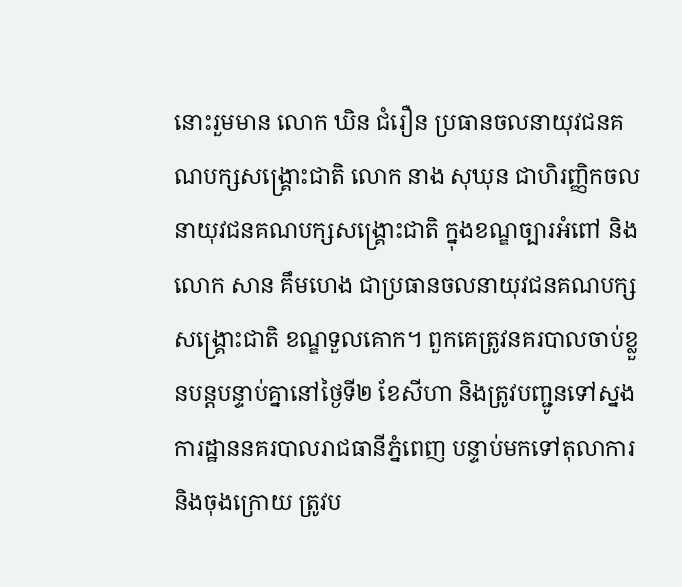នោះរួមមាន លោក ឃិន ជំរឿន ប្រធានចលនាយុវជនគណបក្សសង្គ្រោះជាតិ លោក នាង សុឃុន ជាហិរញ្ញិកចលនាយុវជនគណបក្សសង្គ្រោះជាតិ ក្នុងខណ្ឌច្បារអំពៅ និងលោក សាន គឹមហេង ជាប្រធានចលនាយុវជនគណបក្សសង្គ្រោះជាតិ ខណ្ឌទួលគោក។ ពួកគេត្រូវនគរបាលចាប់ខ្លួនបន្តបន្ទាប់គ្នានៅថ្ងៃទី២ ខែសីហា និងត្រូវបញ្ជូនទៅស្នងការដ្ឋាននគរបាលរាជធានីភ្នំពេញ បន្ទាប់មកទៅតុលាការ និងចុងក្រោយ ត្រូវប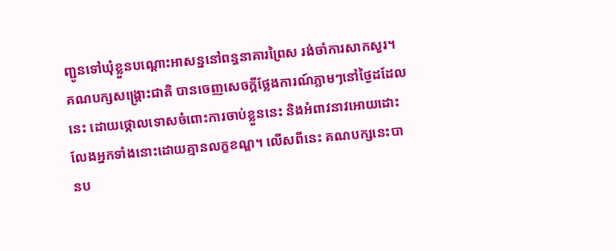ញ្ជូនទៅឃុំខ្លួនបណ្ដោះអាសន្ននៅពន្ធនាគារព្រៃស រង់ចាំការសាកសួរ។
គណបក្សសង្គ្រោះជាតិ បានចេញសេចក្ដីថ្លែងការណ៍ភ្លាមៗនៅថ្ងៃដដែលនេះ ដោយថ្កោលទោសចំពោះការចាប់ខ្លួននេះ និងអំពាវនាវអោយដោះលែងអ្នកទាំងនោះដោយគ្មានលក្ខខណ្ឌ។ លើសពីនេះ គណបក្សនេះបានប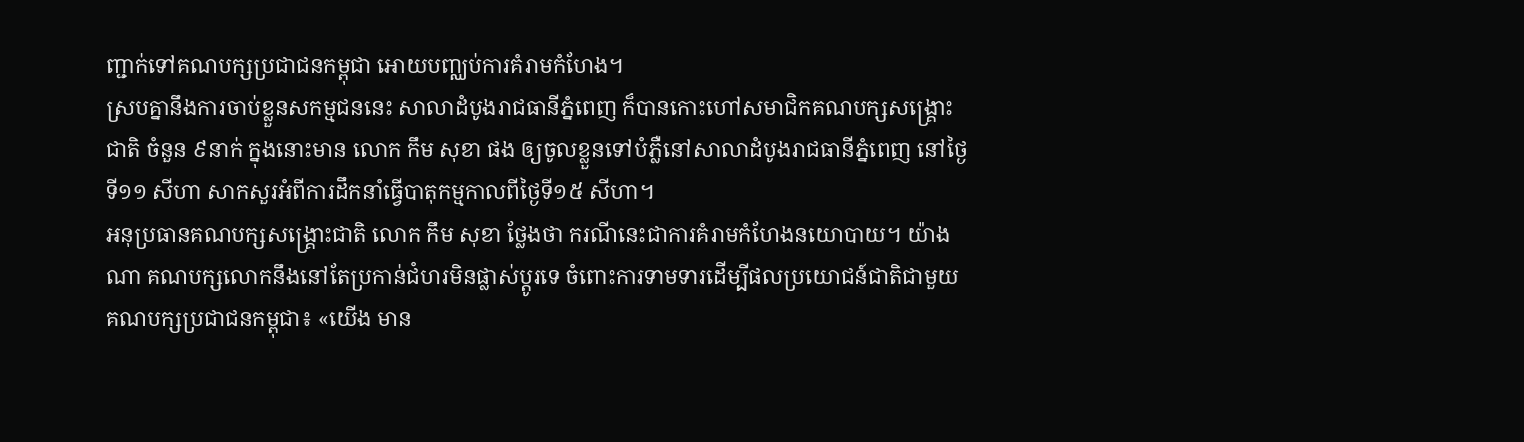ញ្ជាក់ទៅគណបក្សប្រជាជនកម្ពុជា អោយបញ្ឈប់ការគំរាមកំហែង។
ស្របគ្នានឹងការចាប់ខ្លួនសកម្មជននេះ សាលាដំបូងរាជធានីភ្នំពេញ ក៏បានកោះហៅសមាជិកគណបក្សសង្គ្រោះជាតិ ចំនួន ៩នាក់ ក្នុងនោះមាន លោក កឹម សុខា ផង ឲ្យចូលខ្លួនទៅបំភ្លឺនៅសាលាដំបូងរាជធានីភ្នំពេញ នៅថ្ងៃទី១១ សីហា សាកសួរអំពីការដឹកនាំធ្វើបាតុកម្មកាលពីថ្ងៃទី១៥ សីហា។
អនុប្រធានគណបក្សសង្គ្រោះជាតិ លោក កឹម សុខា ថ្លែងថា ករណីនេះជាការគំរាមកំហែងនយោបាយ។ យ៉ាងណា គណបក្សលោកនឹងនៅតែប្រកាន់ជំហរមិនផ្លាស់ប្ដូរទេ ចំពោះការទាមទារដើម្បីផលប្រយោជន៍ជាតិជាមួយគណបក្សប្រជាជនកម្ពុជា៖ «យើង មាន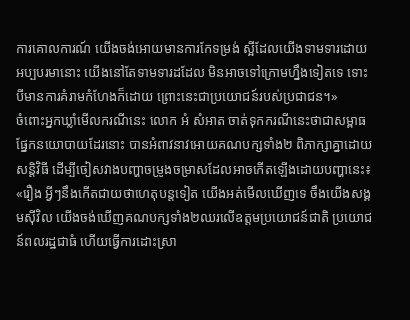ការគោលការណ៍ យើងចង់អោយមានការកែទម្រង់ ស្អីដែលយើងទាមទារដោយអប្បបរមានោះ យើងនៅតែទាមទារដដែល មិនអាចទៅក្រោមហ្នឹងទៀតទេ ទោះបីមានការគំរាមកំហែងក៏ដោយ ព្រោះនេះជាប្រយោជន៍របស់ប្រជាជន។»
ចំពោះអ្នកឃ្លាំមើលករណីនេះ លោក អំ សំអាត ចាត់ទុកករណីនេះថាជាសម្ពាធផ្នែកនយោបាយដែរនោះ បានអំពាវនាវអោយគណបក្សទាំង២ ពិភាក្សាគ្នាដោយសន្តិវិធី ដើម្បីចៀសវាងបញ្ហាចម្រូងចម្រាសដែលអាចកើតឡើងដោយបញ្ហានេះ៖ «រឿង អ្វីៗនឹងកើតជាយថាហេតុបន្តទៀត យើងអត់មើលឃើញទេ ចឹងយើងសង្គមស៊ីវិល យើងចង់ឃើញគណបក្សទាំង២ឈរលើឧត្តមប្រយោជន៍ជាតិ ប្រយោជន៍ពលរដ្ឋជាធំ ហើយធ្វើការដោះស្រា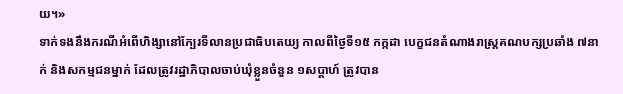យ។»
ទាក់ទងនឹងករណីអំពើហិង្សានៅក្បែរទីលានប្រជាធិបតេយ្យ កាលពីថ្ងៃទី១៥ កក្កដា បេក្ខជនតំណាងរាស្ត្រគណបក្សប្រឆាំង ៧នាក់ និងសកម្មជនម្នាក់ ដែលត្រូវរដ្ឋាភិបាលចាប់ឃុំខ្លួនចំនួន ១សប្ដាហ៍ ត្រូវបាន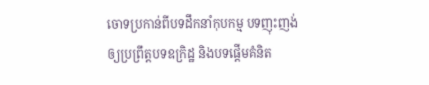ចោទប្រកាន់ពីបទដឹកនាំកុបកម្ម បទញុះញង់ឲ្យប្រព្រឹត្តបទឧក្រិដ្ឋ និងបទផ្ដើមគំនិត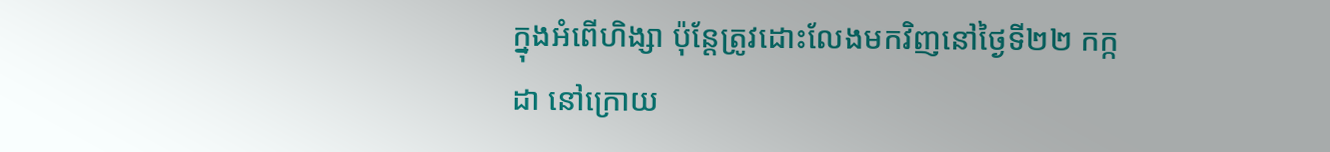ក្នុងអំពើហិង្សា ប៉ុន្តែត្រូវដោះលែងមកវិញនៅថ្ងៃទី២២ កក្កដា នៅក្រោយ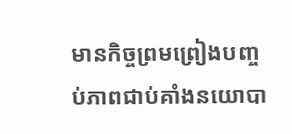មានកិច្ចព្រមព្រៀងបញ្ចប់ភាពជាប់គាំងនយោបា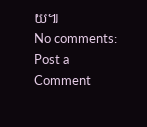យ៕
No comments:
Post a Comment